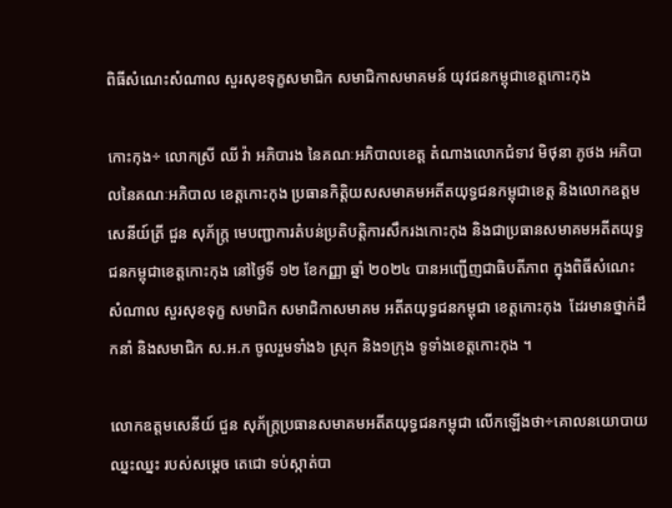ពិធីសំណេះសំណាល សួរសុខទុក្ខសមាជិក សមាជិកាសមាគមន៍ យុវជនកម្ពុជាខេត្តកោះកុង

កោះកុង÷ លោកស្រី ឈី វ៉ា អភិបារង នៃគណៈអភិបាលខេត្ត តំណាងលោកជំទាវ មិថុនា ភូថង អភិបាលនៃគណៈអភិបាល ខេត្តកោះកុង ប្រធានកិត្តិយសសមាគមអតីតយុទ្ធជនកម្ពុជាខេត្ត និងលោកឧត្តមសេនីយ៍ត្រី ជួន សុភ័ក្ត្រ មេបញ្ជាការតំបន់ប្រតិបត្តិការសឹករងកោះកុង និងជាប្រធានសមាគមអតីតយុទ្ធជនកម្ពុជាខេត្តកោះកុង នៅថ្ងៃទី ១២ ខែកញ្ញា ឆ្នាំ ២០២៤ បានអញ្ជើញជាធិបតីភាព ក្នុងពិធីសំណេះសំណាល សួរសុខទុក្ខ សមាជិក សមាជិកាសមាគម អតីតយុទ្ធជនកម្ពុជា ខេត្តកោះកុង  ដែរមានថ្នាក់ដឹកនាំ និងសមាជិក ស.អ.ក ចូលរួមទាំង៦ ស្រុក និង១ក្រុង ទូទាំងខេត្តកោះកុង ។

លោកឧត្តមសេនីយ៍ ជួន សុភ័ក្ត្រប្រធានសមាគមអតីតយុទ្ធជនកម្ពុជា លើកឡើងថា÷គោលនយោបាយឈ្នះឈ្នះ របស់សម្តេច តេជោ ទប់ស្កាត់បា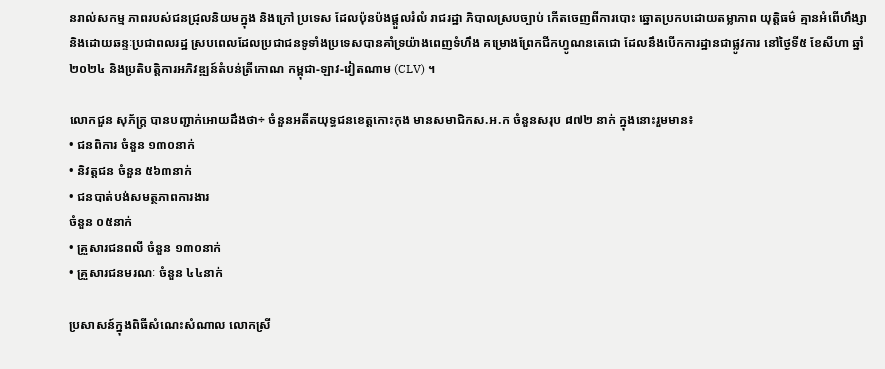នរាល់សកម្ម ភាពរបស់ជនជ្រុលនិយមក្នុង និងក្រៅ ប្រទេស ដែលប៉ុនប៉ងផ្តួលរំលំ រាជរដ្ឋា ភិបាលស្របច្បាប់ កើតចេញពីការបោះ ឆ្នោតប្រកបដោយតម្លាភាព យុត្តិធម៌ គ្មានអំពើហឹង្សា និងដោយឆន្ទៈប្រជាពលរដ្ឋ ស្របពេលដែលប្រជាជនទូទាំងប្រទេសបានគាំទ្រយ៉ាងពេញទំហឹង គម្រោងព្រែកជីកហ្វូណនតេជោ ដែលនឹងបើកការដ្ឋានជាផ្លូវការ នៅថ្ងៃទី៥ ខែសីហា ឆ្នាំ២០២៤ និងប្រតិបត្តិការអភិវឌ្ឍន៍តំបន់ត្រីកោណ កម្ពុជា-ឡាវ-វៀតណាម (CLV) ។

លោកជួន សុភ័ក្ត្រ បានបញ្ជាក់អោយដឹងថា÷ ចំនួនអតីតយុទ្ធជនខេត្តកោះកុង មានសមាជិកស.អ.ក ចំនួនសរុប ៨៧២ នាក់ ក្នុងនោះរួមមាន៖
• ជនពិការ ចំនួន ១៣០នាក់
• និវត្តជន ចំនួន ៥៦៣នាក់
• ជនបាត់បង់សមត្ថភាពការងារ
ចំនួន ០៥នាក់
• គ្រួសារជនពលី ចំនួន ១៣០នាក់
• គ្រួសារជនមរណៈ ចំនួន ៤៤នាក់

ប្រសាសន៍ក្នុងពិធីសំណេះសំណាល លោកស្រី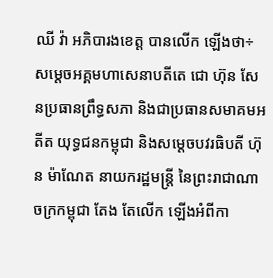ឈី វ៉ា អភិបារងខេត្ត បានលើក ឡើងថា÷ សម្ដេចអគ្គមហាសេនាបតីតេ ជោ ហ៊ុន សែនប្រធានព្រឹទ្ធសភា និងជាប្រធានសមាគមអតីត យុទ្ធជនកម្ពុជា និងសម្តេចបវរធិបតី ហ៊ុន ម៉ាណែត នាយករដ្ឋមន្ត្រី នៃព្រះរាជាណាចក្រកម្ពុជា តែង តែលើក ឡើងអំពីកា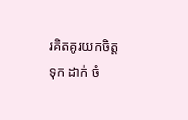រគិតគូរយកចិត្តទុក ដាក់ ចំ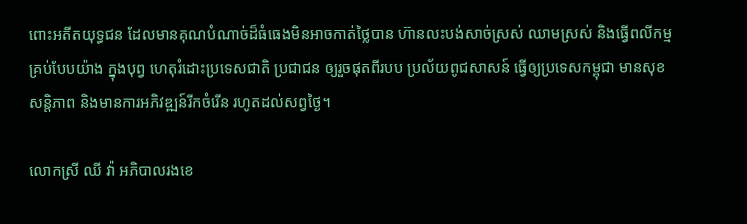ពោះអតីតយុទ្ធជន ដែលមានគុណបំណាច់ដ៏ធំធេងមិនអាចកាត់ថ្លៃបាន ហ៊ានលះបង់សាច់ស្រស់ ឈាមស្រស់ និងធ្វើពលីកម្មគ្រប់បែបយ៉ាង ក្នុងបុព្វ ហេតុរំដោះប្រទេសជាតិ ប្រជាជន ឲ្យរួចផុតពីរបប ប្រល័យពូជសាសន៍ ធ្វើឲ្យប្រទេសកម្ពុជា មានសុខសន្តិភាព និងមានការអភិវឌ្ឍន៍រីកចំរើន រហូតដល់សព្វថ្ងៃ។

លោកស្រី ឈី វ៉ា អភិបាលរងខេ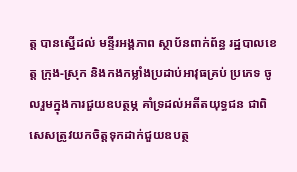ត្ត បានស្នើដល់ មន្ទីរអង្គភាព ស្ថាប័នពាក់ព័ន្ធ រដ្ឋបាលខេត្ត ក្រុង-ស្រុក និងកងកម្លាំងប្រដាប់អាវុធគ្រប់ ប្រភេទ ចូលរួមក្នុងការជួយឧបត្ថម្ភ គាំទ្រដល់អតីតយុទ្ធជន ជាពិសេសត្រូវយកចិត្តទុកដាក់ជួយឧបត្ថ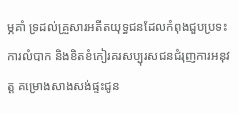ម្ភគាំ ទ្រដល់គ្រួសារអតីតយុទ្ធជនដែលកំពុងជួបប្រទះការលំបាក និងខិតខំកៀរគរសប្បុរសជនជំរុញការអនុវត្ត គម្រោងសាងសង់ផ្ទះជូន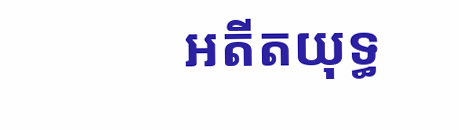អតីតយុទ្ធ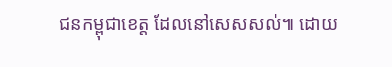ជនកម្ពុជាខេត្ត ដែលនៅសេសសល់៕ ដោយ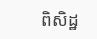ពិសិដ្ឋ